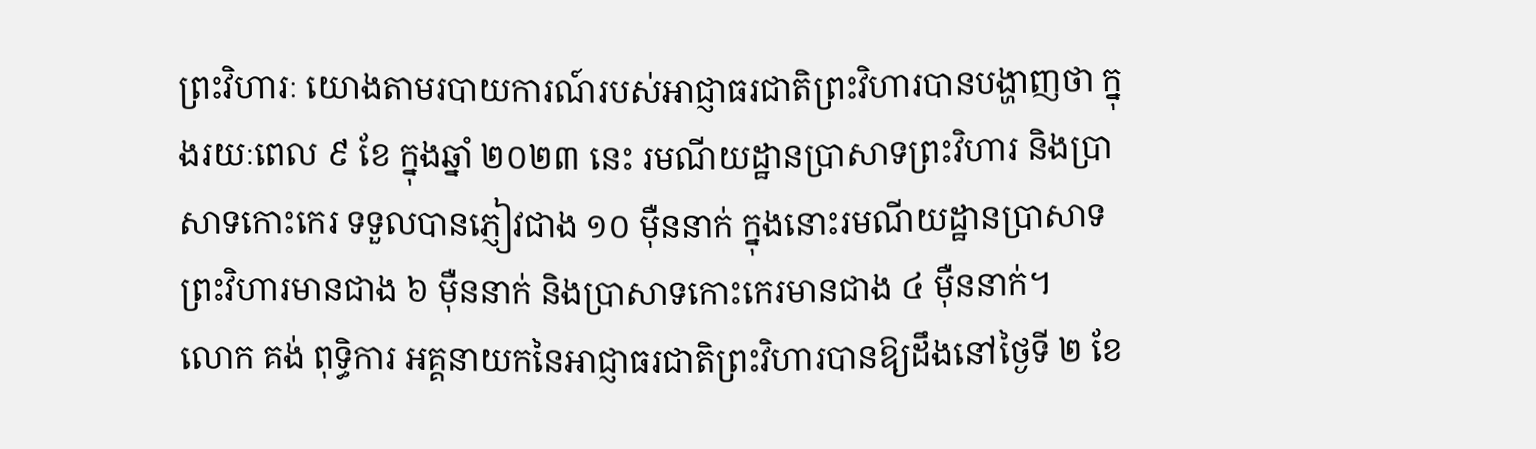ព្រះវិហារៈ យោងតាមរបាយការណ៍របស់អាជ្ញាធរជាតិព្រះវិហារបានបង្ហាញថា ក្នុងរយៈពេល ៩ ខែ ក្នុងឆ្នាំ ២០២៣ នេះ រមណីយដ្ឋានប្រាសាទព្រះវិហារ និងប្រាសាទកោះកេរ ទទួលបានភ្ញៀវជាង ១០ ម៉ឺននាក់ ក្នុងនោះរមណីយដ្ឋានប្រាសាទព្រះវិហារមានជាង ៦ ម៉ឺននាក់ និងប្រាសាទកោះកេរមានជាង ៤ ម៉ឺននាក់។
លោក គង់ ពុទ្ធិការ អគ្គនាយកនៃអាជ្ញាធរជាតិព្រះវិហារបានឱ្យដឹងនៅថ្ងៃទី ២ ខែ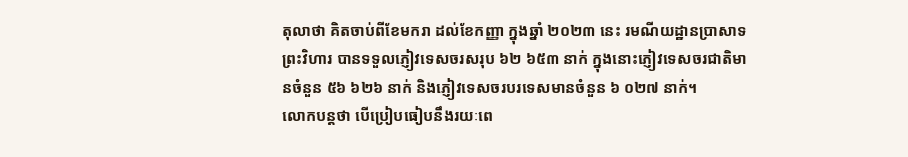តុលាថា គិតចាប់ពីខែមករា ដល់ខែកញ្ញា ក្នុងឆ្នាំ ២០២៣ នេះ រមណីយដ្ឋានប្រាសាទព្រះវិហារ បានទទួលភ្ញៀវទេសចរសរុប ៦២ ៦៥៣ នាក់ ក្នុងនោះភ្ញៀវទេសចរជាតិមានចំនួន ៥៦ ៦២៦ នាក់ និងភ្ញៀវទេសចរបរទេសមានចំនួន ៦ ០២៧ នាក់។
លោកបន្តថា បើប្រៀបធៀបនឹងរយៈពេ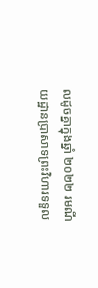លដូចគ្នាក្នុងឆ្នាំ ២០២២ រមណីយដ្ឋានប្រាសាទព្រះវិហារទទួល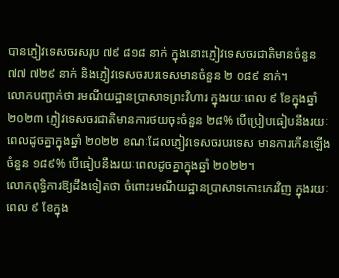បានភ្ញៀវទេសចរសរុប ៧៩ ៨១៨ នាក់ ក្នុងនោះភ្ញៀវទេសចរជាតិមានចំនួន ៧៧ ៧២៩ នាក់ និងភ្ញៀវទេសចរបរទេសមានចំនួន ២ ០៨៩ នាក់។
លោកបញ្ជាក់ថា រមណីយដ្ឋានប្រាសាទព្រះវិហារ ក្នុងរយៈពេល ៩ ខែក្នុងឆ្នាំ ២០២៣ ភ្ញៀវទេសចរជាតិមានការថយចុះចំនួន ២៨% បើប្រៀបធៀបនឹងរយៈពេលដូចគ្នាក្នុងឆ្នាំ ២០២២ ខណៈដែលភ្ញៀវទេសចរបរទេស មានការកើនឡើងចំនួន ១៨៩% បើធៀបនឹងរយៈពេលដូចគ្នាក្នុងឆ្នាំ ២០២២។
លោកពុទ្ធិការឱ្យដឹងទៀតថា ចំពោះរមណីយដ្ឋានប្រាសាទកោះកេរវិញ ក្នុងរយៈពេល ៩ ខែក្នុង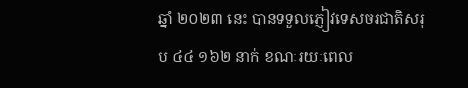ឆ្នាំ ២០២៣ នេះ បានទទួលភ្ញៀវទេសចរជាតិសរុប ៤៤ ១៦២ នាក់ ខណៈរយៈពេល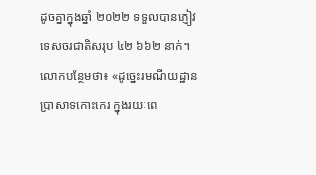ដូចគ្នាក្នុងឆ្នាំ ២០២២ ទទួលបានភ្ញៀវទេសចរជាតិសរុប ៤២ ៦៦២ នាក់។ លោកបន្ថែមថា៖ «ដូច្នេះរមណីយដ្ឋានប្រាសាទកោះកេរ ក្នុងរយៈពេ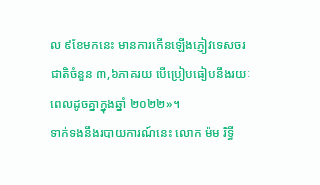ល ៩ខែមកនេះ មានការកើនឡើងភ្ញៀវទេសចរជាតិចំនួន ៣,៦ភាគរយ បើប្រៀបធៀបនឹងរយៈពេលដូចគ្នាក្នុងឆ្នាំ ២០២២»។
ទាក់ទងនឹងរបាយការណ៍នេះ លោក ម៉ម រិទ្ធី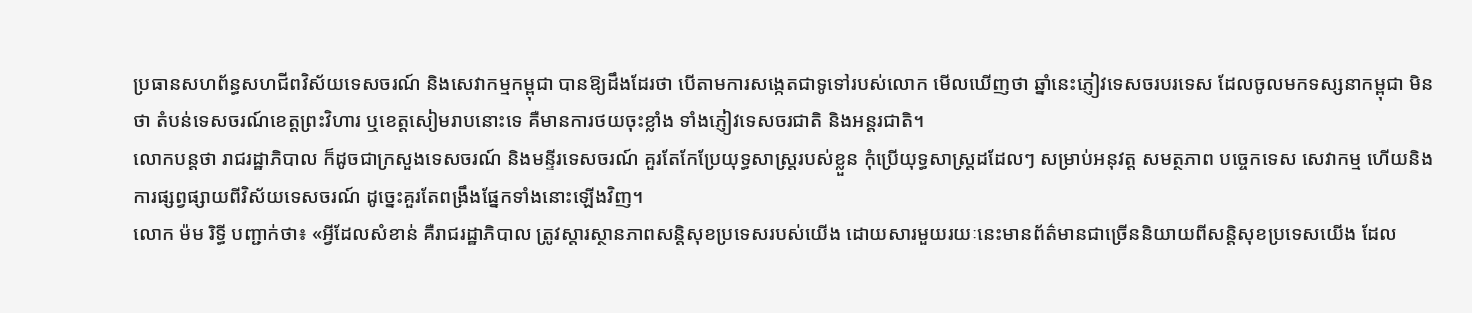ប្រធានសហព័ន្ធសហជីពវិស័យទេសចរណ៍ និងសេវាកម្មកម្ពុជា បានឱ្យដឹងដែរថា បើតាមការសង្កេតជាទូទៅរបស់លោក មើលឃើញថា ឆ្នាំនេះភ្ញៀវទេសចរបរទេស ដែលចូលមកទស្សនាកម្ពុជា មិនថា តំបន់ទេសចរណ៍ខេត្តព្រះវិហារ ឬខេត្តសៀមរាបនោះទេ គឺមានការថយចុះខ្លាំង ទាំងភ្ញៀវទេសចរជាតិ និងអន្តរជាតិ។
លោកបន្តថា រាជរដ្ឋាភិបាល ក៏ដូចជាក្រសួងទេសចរណ៍ និងមន្ទីរទេសចរណ៍ គួរតែកែប្រែយុទ្ធសាស្ត្ររបស់ខ្លួន កុំប្រើយុទ្ធសាស្ត្រដដែលៗ សម្រាប់អនុវត្ត សមត្ថភាព បច្ចេកទេស សេវាកម្ម ហើយនិងការផ្សព្វផ្សាយពីវិស័យទេសចរណ៍ ដូច្នេះគួរតែពង្រឹងផ្នែកទាំងនោះឡើងវិញ។
លោក ម៉ម រិទ្ធី បញ្ជាក់ថា៖ «អ្វីដែលសំខាន់ គឺរាជរដ្ឋាភិបាល ត្រូវស្ដារស្ថានភាពសន្តិសុខប្រទេសរបស់យើង ដោយសារមួយរយៈនេះមានព័ត៌មានជាច្រើននិយាយពីសន្តិសុខប្រទេសយើង ដែល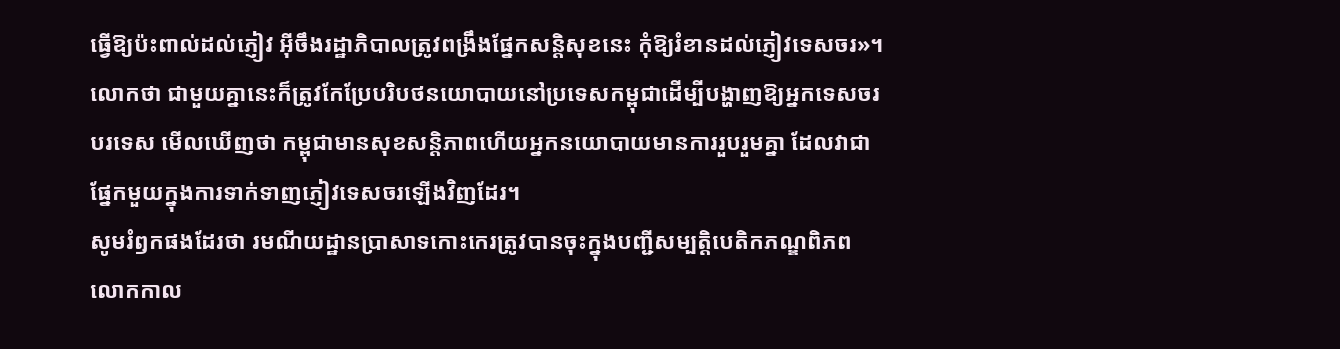ធ្វើឱ្យប៉ះពាល់ដល់ភ្ញៀវ អ៊ីចឹងរដ្ឋាភិបាលត្រូវពង្រឹងផ្នែកសន្តិសុខនេះ កុំឱ្យរំខានដល់ភ្ញៀវទេសចរ»។
លោកថា ជាមួយគ្នានេះក៏ត្រូវកែប្រែបរិបថនយោបាយនៅប្រទេសកម្ពុជាដើម្បីបង្ហាញឱ្យអ្នកទេសចរបរទេស មើលឃើញថា កម្ពុជាមានសុខសន្តិភាពហើយអ្នកនយោបាយមានការរួបរួមគ្នា ដែលវាជាផ្នែកមួយក្នុងការទាក់ទាញភ្ញៀវទេសចរឡើងវិញដែរ។
សូមរំឭកផងដែរថា រមណីយដ្ឋានប្រាសាទកោះកេរត្រូវបានចុះក្នុងបញ្ជីសម្បត្តិបេតិកភណ្ឌពិភពលោកកាល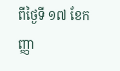ពីថ្ងៃទី ១៧ ខែកញ្ញា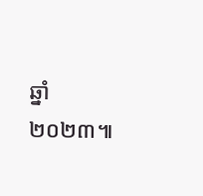ឆ្នាំ ២០២៣៕